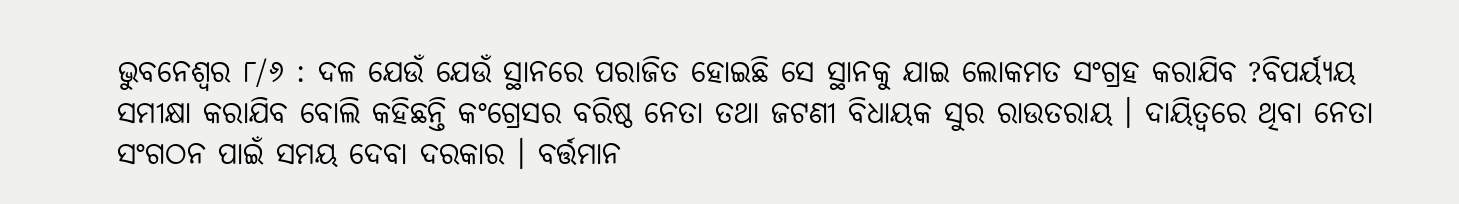ଭୁବନେଶ୍ୱର ୮/୬ : ଦଳ ଯେଉଁ ଯେଉଁ ସ୍ଥାନରେ ପରାଜିତ ହୋଇଛି ସେ ସ୍ଥାନକୁ ଯାଇ ଲୋକମତ ସଂଗ୍ରହ କରାଯିବ ?ବିପର୍ୟ୍ୟୟ ସମୀକ୍ଷା କରାଯିବ ବୋଲି କହିଛନ୍ତି କଂଗ୍ରେସର ବରିଷ୍ଠ ନେତା ତଥା ଜଟଣୀ ବିଧାୟକ ସୁର ରାଉତରାୟ । ଦାୟିତ୍ୱରେ ଥିବା ନେତା ସଂଗଠନ ପାଇଁ ସମୟ ଦେବା ଦରକାର । ବର୍ତ୍ତମାନ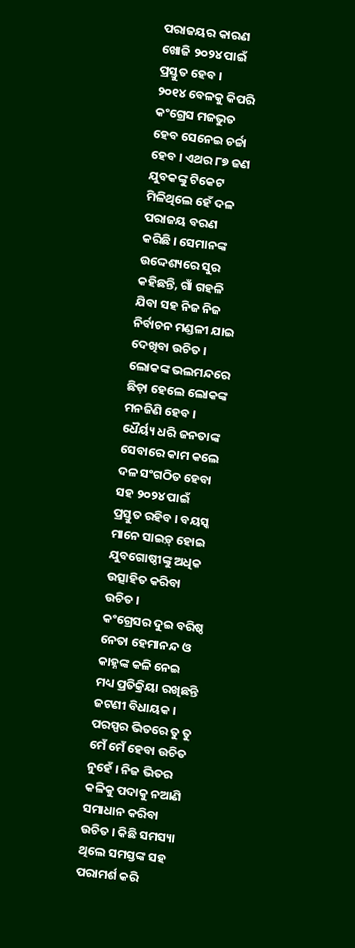ପରାଜୟର କାରଣ ଖୋଜି ୨୦୨୪ ପାଇଁ ପ୍ରସ୍ତୁତ ହେବ ।
୨୦୧୪ ବେଳକୁ କିପରି କଂଗ୍ରେସ ମଜଭୁତ ହେବ ସେନେଇ ଚର୍ଚ୍ଚା ହେବ । ଏଥର ୮୭ ଜଣ ଯୁବକଙ୍କୁ ଟିକେଟ ମିଳିଥିଲେ ହେଁ ଦଳ ପରାଜୟ ବରଣ କରିଛି । ସେମାନଙ୍କ ଉଦ୍ଦେଶ୍ୟରେ ସୁର କହିଛନ୍ତି, ଗାଁ ଗହଳି ଯିବା ସହ ନିଜ ନିଜ ନିର୍ବାଚନ ମଣ୍ଡଳୀ ଯାଇ ଦେଖିବା ଉଚିତ । ଲୋକଙ୍କ ଭଲମନ୍ଦରେ ଛିଡ଼ା ହେଲେ ଲୋକଙ୍କ ମନଜିଣି ହେବ । ଧୈର୍ୟ୍ୟ ଧରି ଜନତାଙ୍କ ସେବାରେ କାମ କଲେ ଦଳ ସଂଗଠିତ ହେବା ସହ ୨୦୨୪ ପାଇଁ ପ୍ରସ୍ତୁତ ରହିବ । ବୟସ୍କ ମାନେ ସାଇଡ଼୍ ହୋଇ ଯୁବଗୋଷ୍ଠୀଙ୍କୁ ଅଧିକ ଉତ୍ସାହିତ କରିବା ଉଚିତ ।
କଂଗ୍ରେସର ଦୁଇ ବରିଷ୍ଠ ନେତା ହେମାନନ୍ଦ ଓ କାହ୍ନଙ୍କ କଳି ନେଇ ମଧ୍ୟ ପ୍ରତିକ୍ରିୟା ରଖିଛନ୍ତି ଜଟଣୀ ବିଧାୟକ । ପରସ୍ପର ଭିତରେ ତୁ ତୁ ମେଁ ମେଁ ହେବା ଉଚିତ ନୁହେଁ । ନିଜ ଭିତର କଳିକୁ ପଦାକୁ ନଆଣି ସମାଧାନ କରିବା ଉଚିତ । କିଛି ସମସ୍ୟା ଥିଲେ ସମସ୍ତଙ୍କ ସହ ପରାମର୍ଶ କରି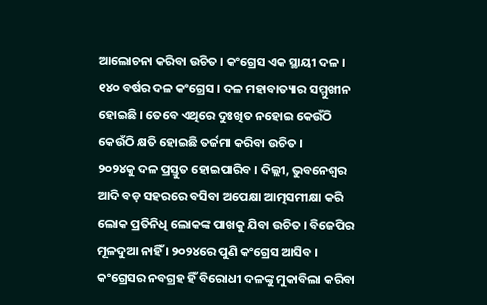ଆଲୋଚନା କରିବା ଉଚିତ । କଂଗ୍ରେସ ଏକ ସ୍ଥାୟୀ ଦଳ । ୧୪୦ ବର୍ଷର ଦଳ କଂଗ୍ରେସ । ଦଳ ମହାବାତ୍ୟାର ସମ୍ମୁଖୀନ ହୋଇଛି । ତେବେ ଏଥିରେ ଦୁଃଖିତ ନହୋଇ କେଉଁଠି କେଉଁଠି କ୍ଷତି ହୋଇଛି ତର୍ଜମା କରିବା ଉଚିତ ।
୨୦୨୪କୁ ଦଳ ପ୍ରସ୍ତୁତ ହୋଇପାରିବ । ଦିଲ୍ଲୀ, ଭୁବନେଶ୍ୱର ଆଦି ବଡ଼ ସହରରେ ବସିବା ଅପେକ୍ଷା ଆତ୍ମସମୀକ୍ଷା କରି ଲୋକ ପ୍ରତିନିଧି ଲୋକଙ୍କ ପାଖକୁ ଯିବା ଉଚିତ । ବିଜେପିର ମୂଳଦୁଆ ନାହିଁ । ୨୦୨୪ରେ ପୁଣି କଂଗ୍ରେସ ଆସିବ । କଂଗ୍ରେସର ନବଗ୍ରହ ହିଁ ବିରୋଧୀ ଦଳଙ୍କୁ ମୁକାବିଲା କରିବା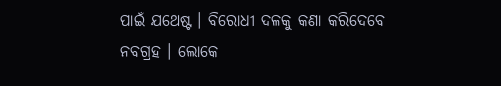ପାଇଁ ଯଥେଷ୍ଟ । ବିରୋଧୀ ଦଳକୁ କଣା କରିଦେବେ ନବଗ୍ରହ । ଲୋକେ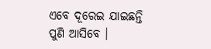ଏବେ ଦୂରେଇ ଯାଇଛନ୍ତି ପୁଣି ଆସିବେ ।